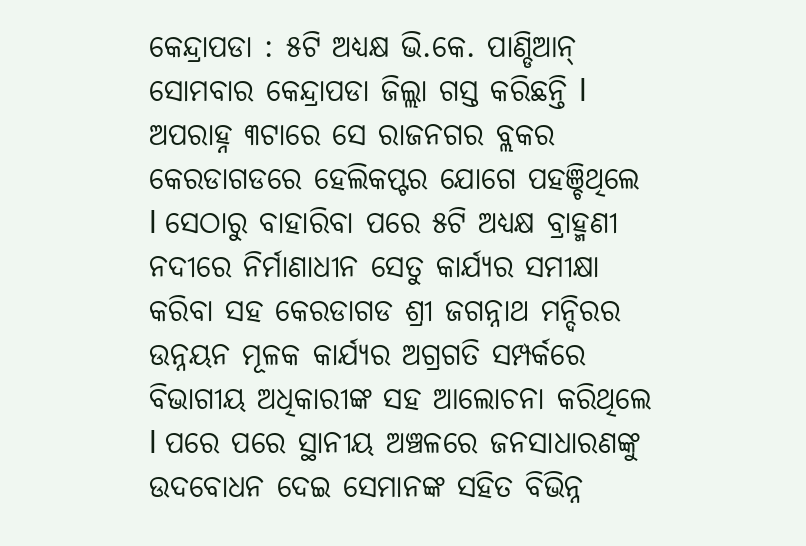କେନ୍ଦ୍ରାପଡା : ୫ଟି ଅଧ୍ୟକ୍ଷ ଭି.କେ. ପାଣ୍ଡିଆନ୍ ସୋମବାର କେନ୍ଦ୍ରାପଡା ଜିଲ୍ଲା ଗସ୍ତ କରିଛନ୍ତି l ଅପରାହ୍ନ ୩ଟାରେ ସେ ରାଜନଗର ବ୍ଲକର କେରଡାଗଡରେ ହେଲିକପ୍ଟର ଯୋଗେ ପହଞ୍ଚିଥିଲେ l ସେଠାରୁ ବାହାରିବା ପରେ ୫ଟି ଅଧ୍ୟକ୍ଷ ବ୍ରାହ୍ମଣୀ ନଦୀରେ ନିର୍ମାଣାଧୀନ ସେତୁ କାର୍ଯ୍ୟର ସମୀକ୍ଷା କରିବା ସହ କେରଡାଗଡ ଶ୍ରୀ ଜଗନ୍ନାଥ ମନ୍ଦିରର ଉନ୍ନୟନ ମୂଳକ କାର୍ଯ୍ୟର ଅଗ୍ରଗତି ସମ୍ପର୍କରେ ବିଭାଗୀୟ ଅଧିକାରୀଙ୍କ ସହ ଆଲୋଚନା କରିଥିଲେ l ପରେ ପରେ ସ୍ଥାନୀୟ ଅଞ୍ଚଳରେ ଜନସାଧାରଣଙ୍କୁ ଉଦବୋଧନ ଦେଇ ସେମାନଙ୍କ ସହିତ ବିଭିନ୍ନ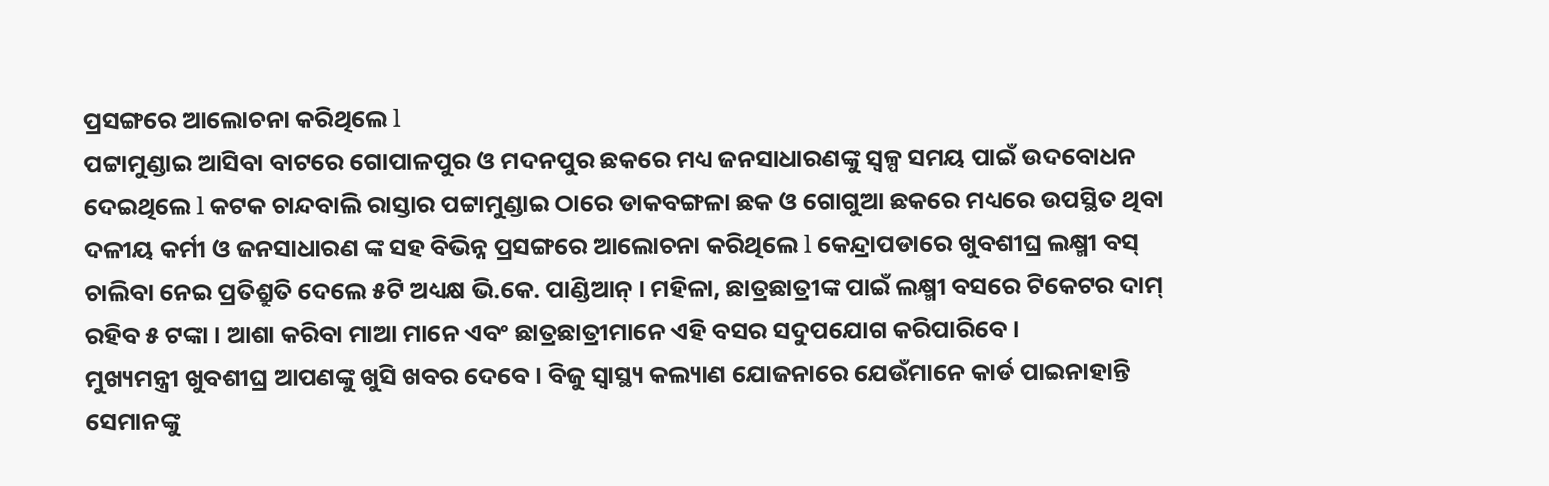ପ୍ରସଙ୍ଗରେ ଆଲୋଚନା କରିଥିଲେ l
ପଟ୍ଟାମୁଣ୍ଡାଇ ଆସିବା ବାଟରେ ଗୋପାଳପୁର ଓ ମଦନପୁର ଛକରେ ମଧ୍ୟ ଜନସାଧାରଣଙ୍କୁ ସ୍ୱଳ୍ପ ସମୟ ପାଇଁ ଉଦବୋଧନ ଦେଇଥିଲେ l କଟକ ଚାନ୍ଦବାଲି ରାସ୍ତାର ପଟ୍ଟାମୁଣ୍ଡାଇ ଠାରେ ଡାକବଙ୍ଗଳା ଛକ ଓ ଗୋଗୁଆ ଛକରେ ମଧ୍ୟରେ ଉପସ୍ଥିତ ଥିବା ଦଳୀୟ କର୍ମୀ ଓ ଜନସାଧାରଣ ଙ୍କ ସହ ବିଭିନ୍ନ ପ୍ରସଙ୍ଗରେ ଆଲୋଚନା କରିଥିଲେ l କେନ୍ଦ୍ରାପଡାରେ ଖୁବଶୀଘ୍ର ଲକ୍ଷ୍ମୀ ବସ୍ ଚାଲିବା ନେଇ ପ୍ରତିଶ୍ରୁତି ଦେଲେ ୫ଟି ଅଧ୍ୟକ୍ଷ ଭି.କେ. ପାଣ୍ଡିଆନ୍ । ମହିଳା, ଛାତ୍ରଛାତ୍ରୀଙ୍କ ପାଇଁ ଲକ୍ଷ୍ମୀ ବସରେ ଟିକେଟର ଦାମ୍ ରହିବ ୫ ଟଙ୍କା । ଆଶା କରିବା ମାଆ ମାନେ ଏବଂ ଛାତ୍ରଛାତ୍ରୀମାନେ ଏହି ବସର ସଦୁପଯୋଗ କରିପାରିବେ ।
ମୁଖ୍ୟମନ୍ତ୍ରୀ ଖୁବଶୀଘ୍ର ଆପଣଙ୍କୁ ଖୁସି ଖବର ଦେବେ । ବିଜୁ ସ୍ବାସ୍ଥ୍ୟ କଲ୍ୟାଣ ଯୋଜନାରେ ଯେଉଁମାନେ କାର୍ଡ ପାଇନାହାନ୍ତି ସେମାନଙ୍କୁ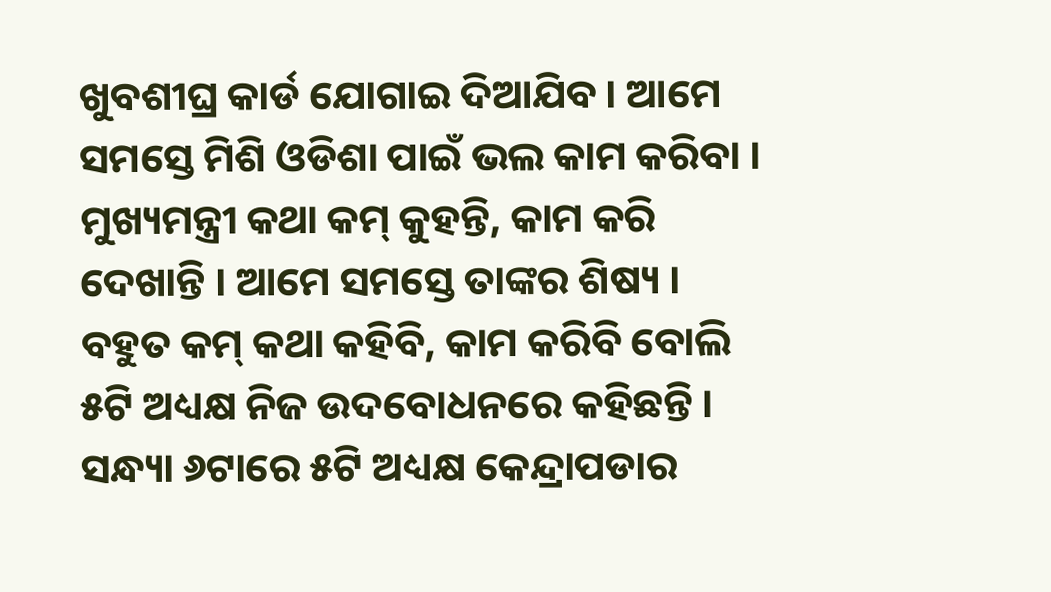ଖୁବଶୀଘ୍ର କାର୍ଡ ଯୋଗାଇ ଦିଆଯିବ । ଆମେ ସମସ୍ତେ ମିଶି ଓଡିଶା ପାଇଁ ଭଲ କାମ କରିବା । ମୁଖ୍ୟମନ୍ତ୍ରୀ କଥା କମ୍ କୁହନ୍ତି, କାମ କରି ଦେଖାନ୍ତି । ଆମେ ସମସ୍ତେ ତାଙ୍କର ଶିଷ୍ୟ । ବହୁତ କମ୍ କଥା କହିବି, କାମ କରିବି ବୋଲି ୫ଟି ଅଧ୍ୟକ୍ଷ ନିଜ ଉଦବୋଧନରେ କହିଛନ୍ତି ।
ସନ୍ଧ୍ୟା ୬ଟାରେ ୫ଟି ଅଧ୍ୟକ୍ଷ କେନ୍ଦ୍ରାପଡାର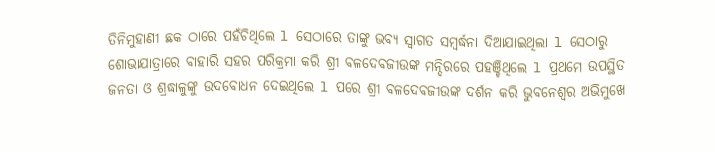ତିନିମୁହାଣୀ ଛକ ଠାରେ ପହଁଚିଥିଲେ l ସେଠାରେ ତାଙ୍କୁ ଭବ୍ୟ ସ୍ଵାଗତ ସମ୍ବର୍ଦ୍ଧନା ଦିଆଯାଇଥିଲା l ସେଠାରୁ ଶୋଭାଯାତ୍ରାରେ ବାହାରି ସହର ପରିକ୍ରମା କରି ଶ୍ରୀ ବଳଦେବଜୀଉଙ୍କ ମନ୍ଦିରରେ ପହଞ୍ଚିଥିଲେ l ପ୍ରଥମେ ଉପସ୍ଥିତ ଜନତା ଓ ଶ୍ରଦ୍ଧାଳୁଙ୍କୁ ଉଦବୋଧନ ଦେଇଥିଲେ l ପରେ ଶ୍ରୀ ବଳଦେବଜୀଉଙ୍କ ଦର୍ଶନ କରି ଭୁବନେଶ୍ଵର ଅଭିମୁଖେ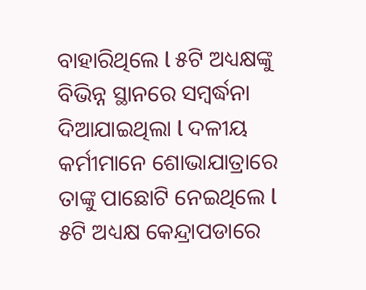ବାହାରିଥିଲେ l ୫ଟି ଅଧ୍ୟକ୍ଷଙ୍କୁ ବିଭିନ୍ନ ସ୍ଥାନରେ ସମ୍ବର୍ଦ୍ଧନା ଦିଆଯାଇଥିଲା l ଦଳୀୟ କର୍ମୀମାନେ ଶୋଭାଯାତ୍ରାରେ ତାଙ୍କୁ ପାଛୋଟି ନେଇଥିଲେ l ୫ଟି ଅଧ୍ୟକ୍ଷ କେନ୍ଦ୍ରାପଡାରେ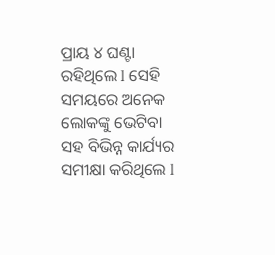ପ୍ରାୟ ୪ ଘଣ୍ଟା ରହିଥିଲେ l ସେହି ସମୟରେ ଅନେକ ଲୋକଙ୍କୁ ଭେଟିବା ସହ ବିଭିନ୍ନ କାର୍ଯ୍ୟର ସମୀକ୍ଷା କରିଥିଲେ l